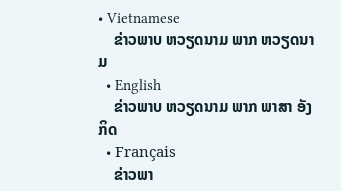• Vietnamese
    ຂ່າວພາບ ຫວຽດນາມ ພາກ ຫວຽດນາມ
  • English
    ຂ່າວພາບ ຫວຽດນາມ ພາກ ພາສາ ອັງກິດ
  • Français
    ຂ່າວພາ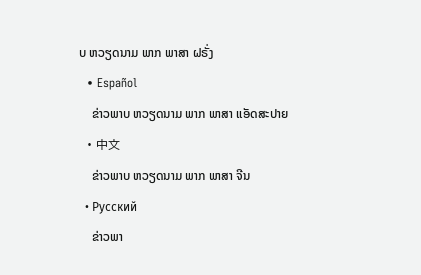ບ ຫວຽດນາມ ພາກ ພາສາ ຝຣັ່ງ
  • Español
    ຂ່າວພາບ ຫວຽດນາມ ພາກ ພາສາ ແອັດສະປາຍ
  • 中文
    ຂ່າວພາບ ຫວຽດນາມ ພາກ ພາສາ ຈີນ
  • Русский
    ຂ່າວພາ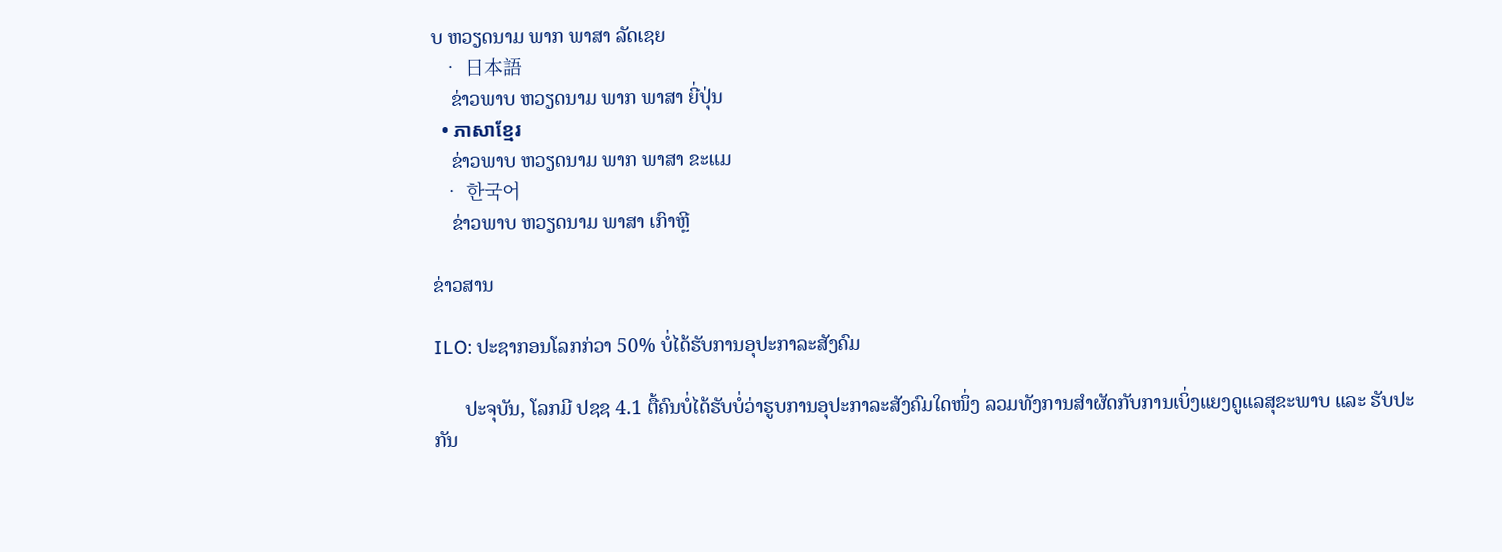ບ ຫວຽດນາມ ພາກ ພາສາ ລັດເຊຍ
  • 日本語
    ຂ່າວພາບ ຫວຽດນາມ ພາກ ພາສາ ຍີ່ປຸ່ນ
  • ភាសាខ្មែរ
    ຂ່າວພາບ ຫວຽດນາມ ພາກ ພາສາ ຂະແມ
  • 한국어
    ຂ່າວພາບ ຫວຽດນາມ ພາສາ ເກົາຫຼີ

ຂ່າວສານ

ILO: ປະຊາກອນໂລກກ່ວາ 50% ບໍ່ໄດ້ຮັບການອຸປະກາລະສັງຄົມ

      ປະຈຸບັນ, ໂລກມີ ປຊຊ 4.1 ຕື້ຄົນບໍ່ໄດ້ຮັບບໍ່ວ່າຮູບການອຸປະກາລະສັງຄົມໃດໜຶ່ງ ລວມທັງການສຳຜັດກັບການເບິ່ງແຍງດູແລສຸຂະພາບ ແລະ ຮັບປະກັນ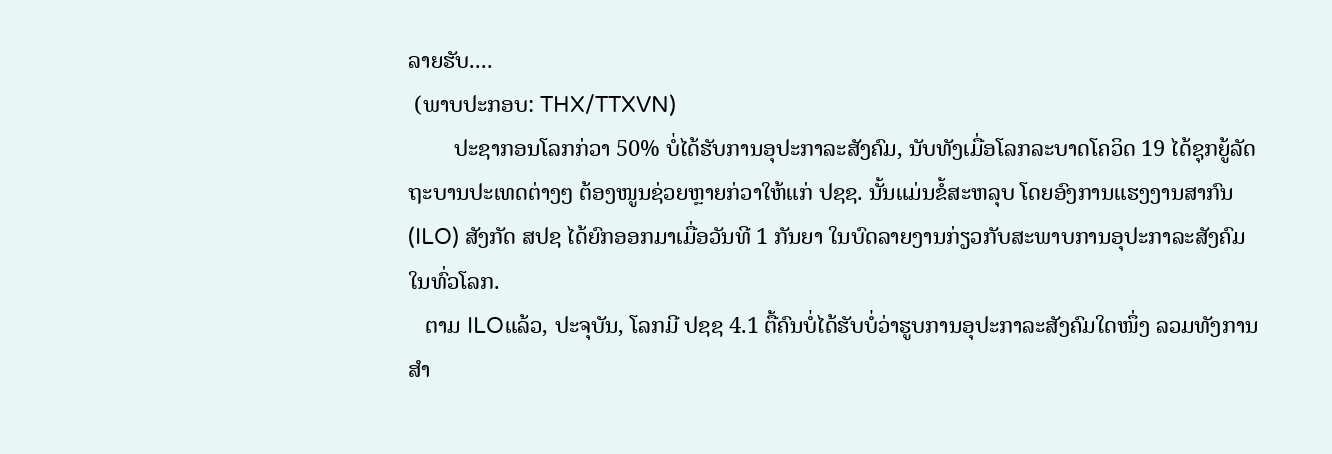ລາຍຮັບ....
 (ພາບປະກອບ: THX/TTXVN)
        ປະຊາກອນໂລກກ່ວາ 50% ບໍ່ໄດ້ຮັບການອຸປະກາລະສັງຄົມ, ນັບທັງເມື່ອໂລກລະບາດໂຄວິດ 19 ໄດ້ຊຸກຍູ້ລັດຖະບານປະເທດຕ່າງໆ ຕ້ອງໜູນຊ່ວຍຫຼາຍກ່ວາໃຫ້ແກ່ ປຊຊ. ນັ້ນແມ່ນຂໍ້ສະຫລຸບ ໂດຍອົງການແຮງງານສາກົນ (ILO) ສັງກັດ ສປຊ ໄດ້ຍົກອອກມາເມື່ອວັນທີ 1 ກັນຍາ ໃນບົດລາຍງານກ່ຽວກັບສະພາບການອຸປະກາລະສັງຄົມໃນທົ່ວໂລກ.
   ຕາມ ILOແລ້ວ, ປະຈຸບັນ, ໂລກມີ ປຊຊ 4.1 ຕື້ຄົນບໍ່ໄດ້ຮັບບໍ່ວ່າຮູບການອຸປະກາລະສັງຄົມໃດໜຶ່ງ ລວມທັງການສຳ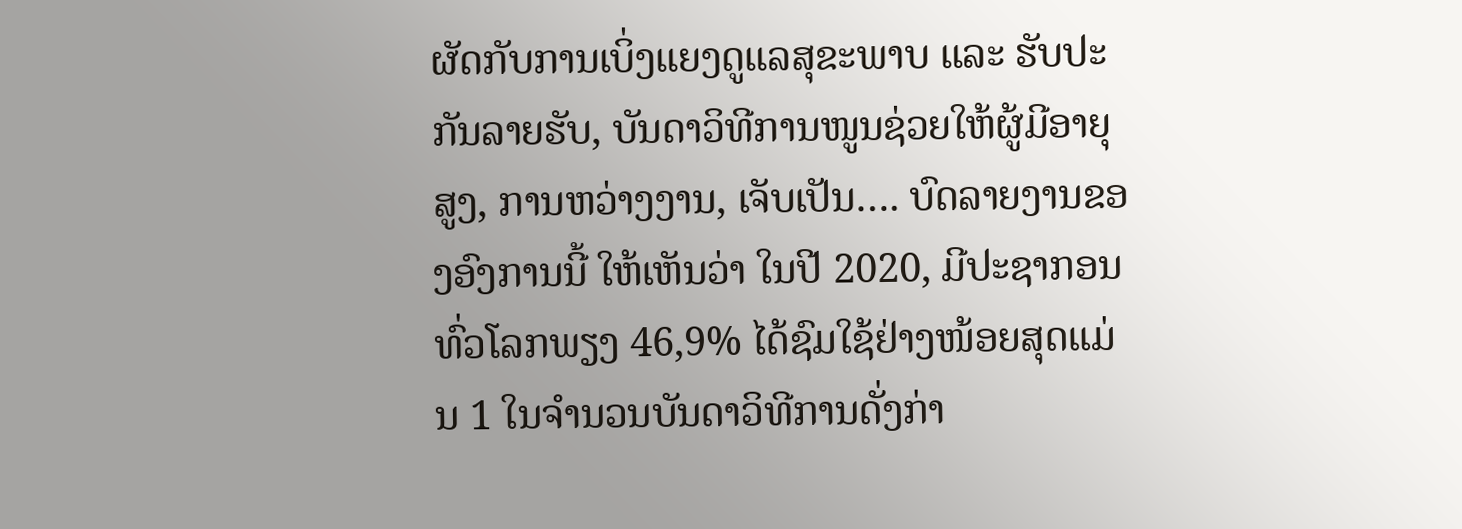ຜັດກັບການເບິ່ງແຍງດູແລສຸຂະພາບ ແລະ ຮັບປະກັນລາຍຮັບ, ບັນດາວິທີການໜູນຊ່ວຍໃຫ້ຜູ້ມີອາຍຸສູງ, ການຫວ່າງງານ, ເຈັບເປັນ…. ບົດລາຍງານຂອງອົງການນີ້ ໃຫ້ເຫັນວ່າ ໃນປີ 2020, ມີປະຊາກອນທົ່ວໂລກພຽງ 46,9% ໄດ້ຊົມໃຊ້ຢ່າງໜ້ອຍສຸດແມ່ນ 1 ໃນຈຳນວນບັນດາວິທີການດັ່ງກ່າ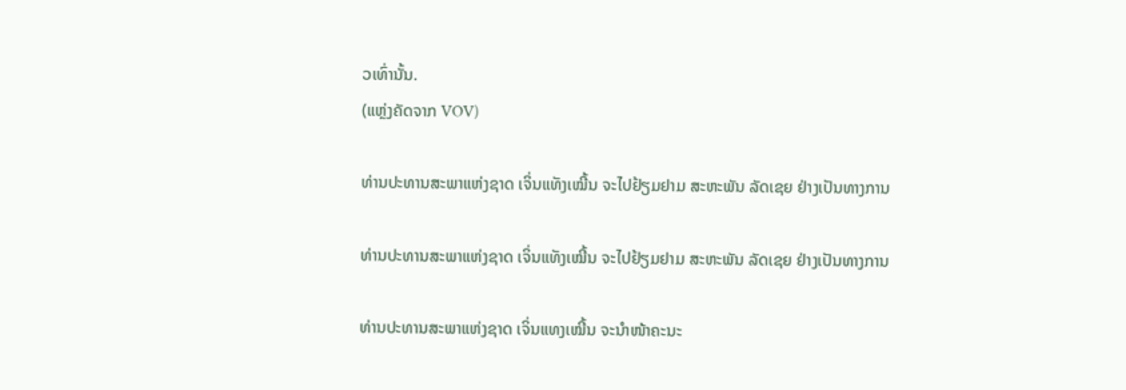ວເທົ່ານັ້ນ.
(ແຫຼ່ງຄັດຈາກ VOV)

ທ່ານປະທານສະພາແຫ່ງຊາດ ເຈິ່ນແທັງເໝີ້ນ ຈະໄປຢ້ຽມຢາມ ສະຫະພັນ ລັດເຊຍ ຢ່າງເປັນທາງການ

ທ່ານປະທານສະພາແຫ່ງຊາດ ເຈິ່ນແທັງເໝີ້ນ ຈະໄປຢ້ຽມຢາມ ສະຫະພັນ ລັດເຊຍ ຢ່າງເປັນທາງການ

ທ່ານປະທານສະພາແຫ່ງຊາດ ເຈິ່ນແທງເໝີ້ນ ຈະນຳໜ້າຄະນະ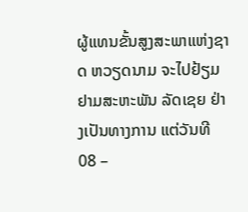ຜູ້ແທນຂັ້ນສູງສະພາແຫ່ງຊາດ ຫວຽດນາມ ຈະໄປຢ້ຽມຢາມສະຫະພັນ ລັດເຊຍ ຢ່າງເປັນທາງການ ແຕ່ວັນທີ 08 –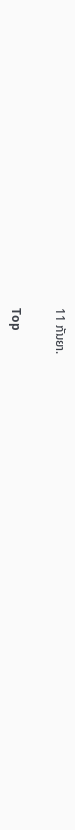11 ກັນຍາ.

Top